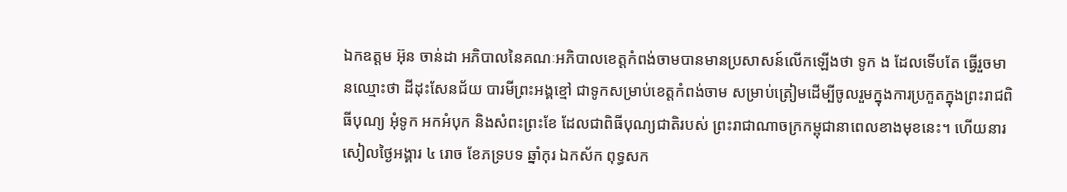ឯកឧត្តម អ៊ុន ចាន់ដា អភិបាលនៃគណៈអភិបាលខេត្តកំពង់ចាមបានមានប្រសាសន៍លើកឡើងថា ទូក ង ដែលទើបតែ ធ្វើរួចមានឈ្មោះថា ដីដុះសែនជ័យ បារមីព្រះអង្គខ្មៅ ជាទូកសម្រាប់ខេត្តកំពង់ចាម សម្រាប់ត្រៀមដើម្បីចូលរួមក្នុងការប្រកួតក្នុងព្រះរាជពិធីបុណ្យ អុំទូក អកអំបុក និងសំពះព្រះខែ ដែលជាពិធីបុណ្យជាតិរបស់ ព្រះរាជាណាចក្រកម្ពុជានាពេលខាងមុខនេះ។ ហើយនារសៀលថ្ងៃអង្គារ ៤ រោច ខែភទ្របទ ឆ្នាំកុរ ឯកស័ក ពុទ្ធសក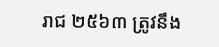រាជ ២៥៦៣ ត្រូវនឹង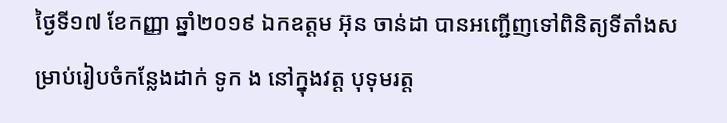ថ្ងៃទី១៧ ខែកញ្ញា ឆ្នាំ២០១៩ ឯកឧត្តម អ៊ុន ចាន់ដា បានអញ្ជើញទៅពិនិត្យទីតាំងសម្រាប់រៀបចំកន្លែងដាក់ ទូក ង នៅក្នុងវត្ត បុទុមរត្ត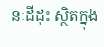នៈដីដុះ ស្ថិតក្នុង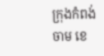ក្រុងកំពង់ចាម ខេ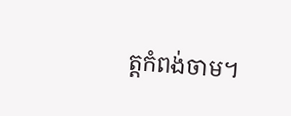ត្តកំពង់ចាម។